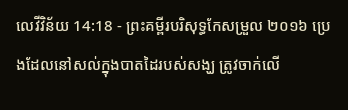លេវីវិន័យ 14:18 - ព្រះគម្ពីរបរិសុទ្ធកែសម្រួល ២០១៦ ប្រេងដែលនៅសល់ក្នុងបាតដៃរបស់សង្ឃ ត្រូវចាក់លើ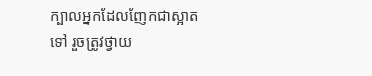ក្បាលអ្នកដែលញែកជាស្អាតទៅ រួចត្រូវថ្វាយ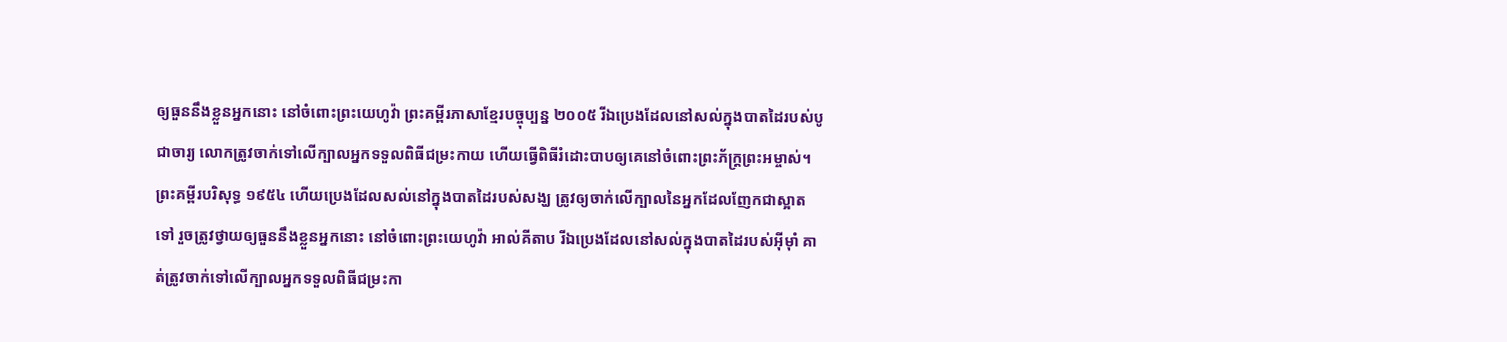ឲ្យធួននឹងខ្លួនអ្នកនោះ នៅចំពោះព្រះយេហូវ៉ា ព្រះគម្ពីរភាសាខ្មែរបច្ចុប្បន្ន ២០០៥ រីឯប្រេងដែលនៅសល់ក្នុងបាតដៃរបស់បូជាចារ្យ លោកត្រូវចាក់ទៅលើក្បាលអ្នកទទួលពិធីជម្រះកាយ ហើយធ្វើពិធីរំដោះបាបឲ្យគេនៅចំពោះព្រះភ័ក្ត្រព្រះអម្ចាស់។ ព្រះគម្ពីរបរិសុទ្ធ ១៩៥៤ ហើយប្រេងដែលសល់នៅក្នុងបាតដៃរបស់សង្ឃ ត្រូវឲ្យចាក់លើក្បាលនៃអ្នកដែលញែកជាស្អាតទៅ រួចត្រូវថ្វាយឲ្យធួននឹងខ្លួនអ្នកនោះ នៅចំពោះព្រះយេហូវ៉ា អាល់គីតាប រីឯប្រេងដែលនៅសល់ក្នុងបាតដៃរបស់អ៊ីមុាំ គាត់ត្រូវចាក់ទៅលើក្បាលអ្នកទទួលពិធីជម្រះកា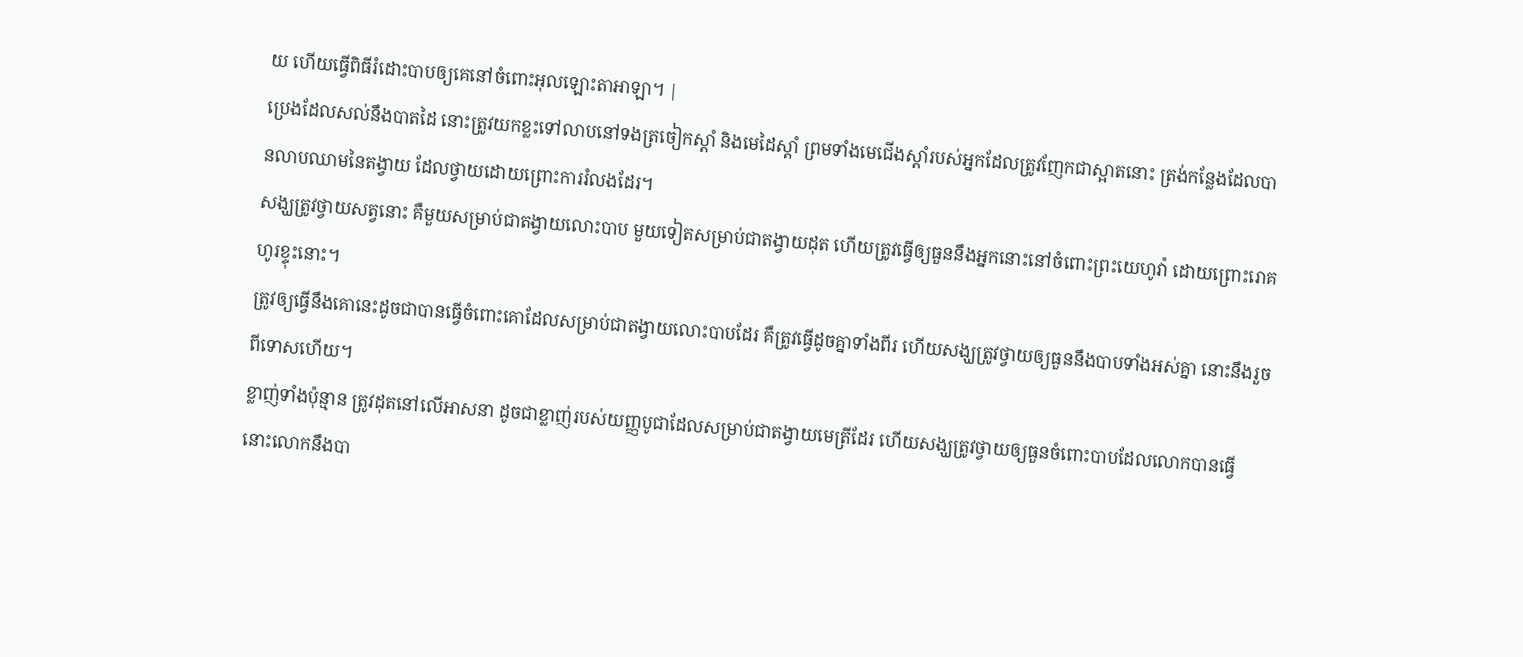យ ហើយធ្វើពិធីរំដោះបាបឲ្យគេនៅចំពោះអុលឡោះតាអាឡា។ |
ប្រេងដែលសល់នឹងបាតដៃ នោះត្រូវយកខ្លះទៅលាបនៅទងត្រចៀកស្តាំ និងមេដៃស្តាំ ព្រមទាំងមេជើងស្តាំរបស់អ្នកដែលត្រូវញែកជាស្អាតនោះ ត្រង់កន្លែងដែលបានលាបឈាមនៃតង្វាយ ដែលថ្វាយដោយព្រោះការរំលងដែរ។
សង្ឃត្រូវថ្វាយសត្វនោះ គឺមួយសម្រាប់ជាតង្វាយលោះបាប មួយទៀតសម្រាប់ជាតង្វាយដុត ហើយត្រូវធ្វើឲ្យធួននឹងអ្នកនោះនៅចំពោះព្រះយេហូវ៉ា ដោយព្រោះរោគហូរខ្ទុះនោះ។
ត្រូវឲ្យធ្វើនឹងគោនេះដូចជាបានធ្វើចំពោះគោដែលសម្រាប់ជាតង្វាយលោះបាបដែរ គឺត្រូវធ្វើដូចគ្នាទាំងពីរ ហើយសង្ឃត្រូវថ្វាយឲ្យធួននឹងបាបទាំងអស់គ្នា នោះនឹងរួចពីទោសហើយ។
ខ្លាញ់ទាំងប៉ុន្មាន ត្រូវដុតនៅលើអាសនា ដូចជាខ្លាញ់របស់យញ្ញបូជាដែលសម្រាប់ជាតង្វាយមេត្រីដែរ ហើយសង្ឃត្រូវថ្វាយឲ្យធួនចំពោះបាបដែលលោកបានធ្វើ នោះលោកនឹងបា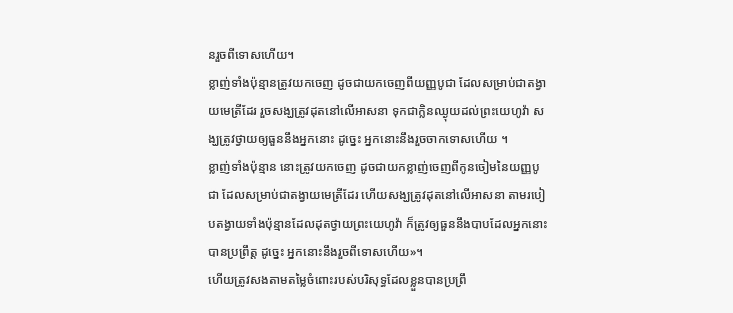នរួចពីទោសហើយ។
ខ្លាញ់ទាំងប៉ុន្មានត្រូវយកចេញ ដូចជាយកចេញពីយញ្ញបូជា ដែលសម្រាប់ជាតង្វាយមេត្រីដែរ រួចសង្ឃត្រូវដុតនៅលើអាសនា ទុកជាក្លិនឈ្ងុយដល់ព្រះយេហូវ៉ា សង្ឃត្រូវថ្វាយឲ្យធួននឹងអ្នកនោះ ដូច្នេះ អ្នកនោះនឹងរួចចាកទោសហើយ ។
ខ្លាញ់ទាំងប៉ុន្មាន នោះត្រូវយកចេញ ដូចជាយកខ្លាញ់ចេញពីកូនចៀមនៃយញ្ញបូជា ដែលសម្រាប់ជាតង្វាយមេត្រីដែរ ហើយសង្ឃត្រូវដុតនៅលើអាសនា តាមរបៀបតង្វាយទាំងប៉ុន្មានដែលដុតថ្វាយព្រះយេហូវ៉ា ក៏ត្រូវឲ្យធួននឹងបាបដែលអ្នកនោះបានប្រព្រឹត្ត ដូច្នេះ អ្នកនោះនឹងរួចពីទោសហើយ»។
ហើយត្រូវសងតាមតម្លៃចំពោះរបស់បរិសុទ្ធដែលខ្លួនបានប្រព្រឹ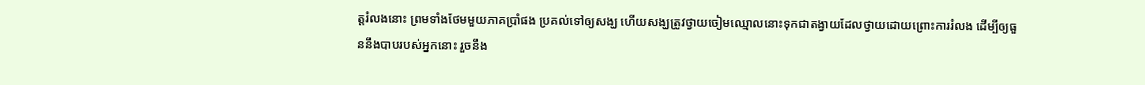ត្តរំលងនោះ ព្រមទាំងថែមមួយភាគប្រាំផង ប្រគល់ទៅឲ្យសង្ឃ ហើយសង្ឃត្រូវថ្វាយចៀមឈ្មោលនោះទុកជាតង្វាយដែលថ្វាយដោយព្រោះការរំលង ដើម្បីឲ្យធួននឹងបាបរបស់អ្នកនោះ រួចនឹង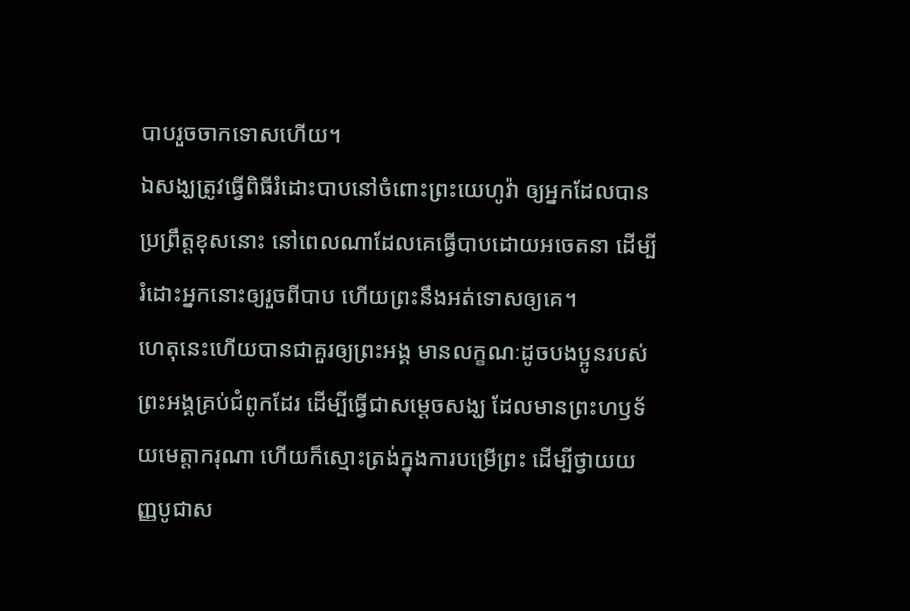បាបរួចចាកទោសហើយ។
ឯសង្ឃត្រូវធ្វើពិធីរំដោះបាបនៅចំពោះព្រះយេហូវ៉ា ឲ្យអ្នកដែលបានប្រព្រឹត្តខុសនោះ នៅពេលណាដែលគេធ្វើបាបដោយអចេតនា ដើម្បីរំដោះអ្នកនោះឲ្យរួចពីបាប ហើយព្រះនឹងអត់ទោសឲ្យគេ។
ហេតុនេះហើយបានជាគួរឲ្យព្រះអង្គ មានលក្ខណៈដូចបងប្អូនរបស់ព្រះអង្គគ្រប់ជំពូកដែរ ដើម្បីធ្វើជាសម្តេចសង្ឃ ដែលមានព្រះហឫទ័យមេត្តាករុណា ហើយក៏ស្មោះត្រង់ក្នុងការបម្រើព្រះ ដើម្បីថ្វាយយញ្ញបូជាស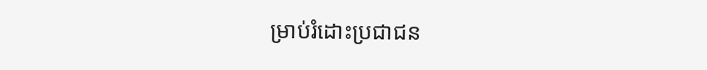ម្រាប់រំដោះប្រជាជន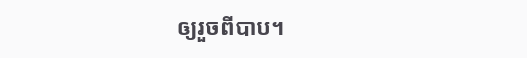ឲ្យរួចពីបាប។